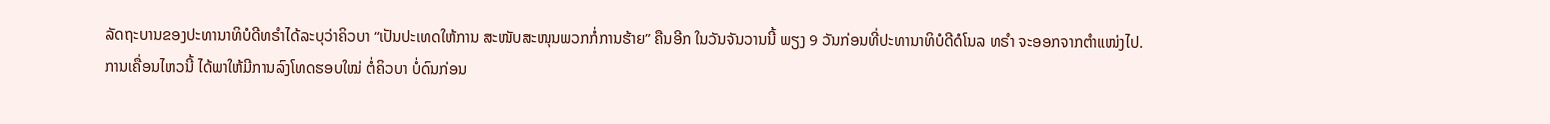ລັດຖະບານຂອງປະທານາທິບໍດີທຣຳໄດ້ລະບຸວ່າຄິວບາ “ເປັນປະເທດໃຫ້ການ ສະໜັບສະໜຸນພວກກໍ່ການຮ້າຍ” ຄືນອີກ ໃນວັນຈັນວານນີ້ ພຽງ 9 ວັນກ່ອນທີ່ປະທານາທິບໍດີດໍໂນລ ທຣຳ ຈະອອກຈາກຕຳແໜ່ງໄປ.
ການເຄື່ອນໄຫວນີ້ ໄດ້ພາໃຫ້ມີການລົງໂທດຮອບໃໝ່ ຕໍ່ຄິວບາ ບໍ່ດົນກ່ອນ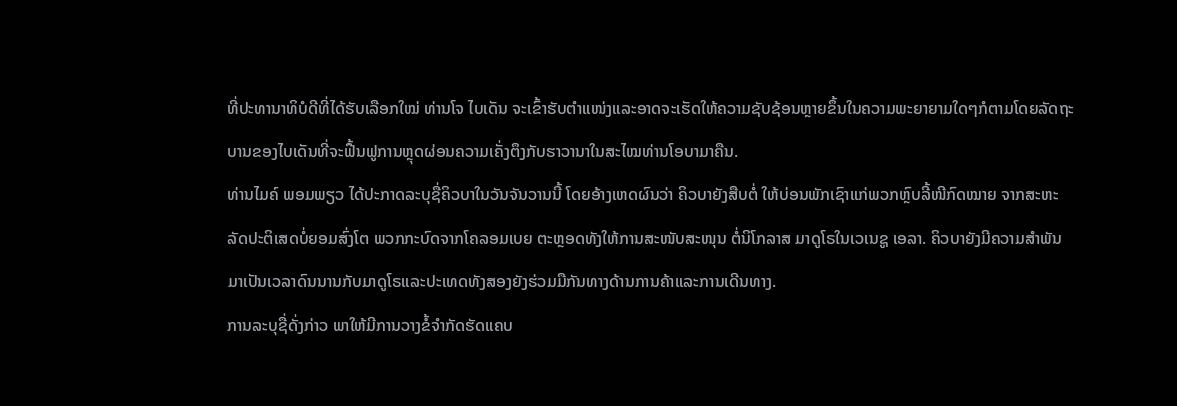ທີ່ປະທານາທິບໍດີທີ່ໄດ້ຮັບເລືອກໃໝ່ ທ່ານໂຈ ໄບເດັນ ຈະເຂົ້າຮັບຕຳແໜ່ງແລະອາດຈະເຮັດໃຫ້ຄວາມຊັບຊ້ອນຫຼາຍຂຶ້ນໃນຄວາມພະຍາຍາມໃດໆກໍຕາມໂດຍລັດຖະບານຂອງໄບເດັນທີ່ຈະຟື້ນຟູການຫຼຸດຜ່ອນຄວາມເຄັ່ງຕຶງກັບຮາວານາໃນສະໄໝທ່ານໂອບາມາຄືນ.
ທ່ານໄມຄ໌ ພອມພຽວ ໄດ້ປະກາດລະບຸຊື່ຄິວບາໃນວັນຈັນວານນີ້ ໂດຍອ້າງເຫດຜົນວ່າ ຄິວບາຍັງສືບຕໍ່ ໃຫ້ບ່ອນພັກເຊົາແກ່ພວກຫຼົບລີ້ໜີກົດໝາຍ ຈາກສະຫະລັດປະຕິເສດບໍ່ຍອມສົ່ງໂຕ ພວກກະບົດຈາກໂຄລອມເບຍ ຕະຫຼອດທັງໃຫ້ການສະໜັບສະໜຸນ ຕໍ່ນິໂກລາສ ມາດູໂຣໃນເວເນຊູ ເອລາ. ຄິວບາຍັງມີຄວາມສຳພັນມາເປັນເວລາດົນນານກັບມາດູໂຣແລະປະເທດທັງສອງຍັງຮ່ວມມືກັນທາງດ້ານການຄ້າແລະການເດີນທາງ.
ການລະບຸຊື່ດັ່ງກ່າວ ພາໃຫ້ມີການວາງຂໍ້ຈຳກັດຮັດແຄບ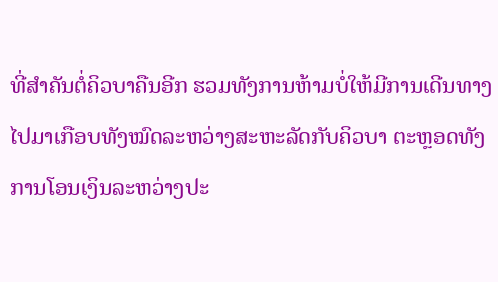ທີ່ສຳຄັນຕໍ່ຄິວບາຄືນອີກ ຮວມທັງການຫ້າມບໍ່ໃຫ້ມີການເດີນທາງໄປມາເກືອບທັງໝົດລະຫວ່າງສະຫະລັດກັບຄິວບາ ຕະຫຼອດທັງການໂອນເງິນລະຫວ່າງປະ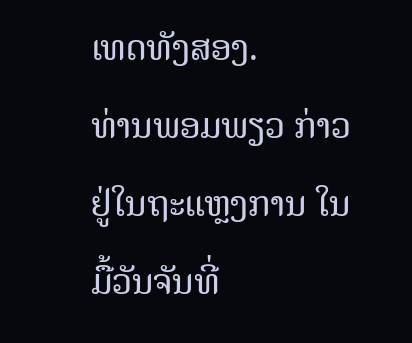ເທດທັງສອງ.
ທ່ານພອມພຽວ ກ່າວຢູ່ໃນຖະແຫຼງການ ໃນມື້ວັນຈັນທີ່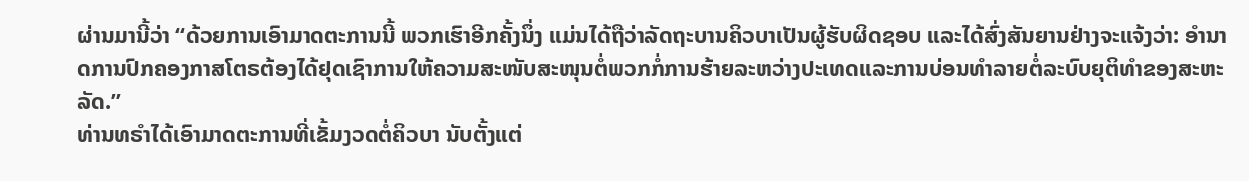ຜ່ານມານີ້ວ່າ “ດ້ວຍການເອົາມາດຕະການນີ້ ພວກເຮົາອີກຄັ້ງນຶ່ງ ແມ່ນໄດ້ຖືວ່າລັດຖະບານຄິວບາເປັນຜູ້ຮັບຜິດຊອບ ແລະໄດ້ສົ່ງສັນຍານຢ່າງຈະແຈ້ງວ່າ: ອຳນາດການປົກຄອງກາສໂຕຣຕ້ອງໄດ້ຢຸດເຊົາການໃຫ້ຄວາມສະໜັບສະໜຸນຕໍ່ພວກກໍ່ການຮ້າຍລະຫວ່າງປະເທດແລະການບ່ອນທຳລາຍຕໍ່ລະບົບຍຸຕິທຳຂອງສະຫະລັດ.”
ທ່ານທຣຳໄດ້ເອົາມາດຕະການທີ່ເຂັ້ມງວດຕໍ່ຄິວບາ ນັບຕັ້ງແຕ່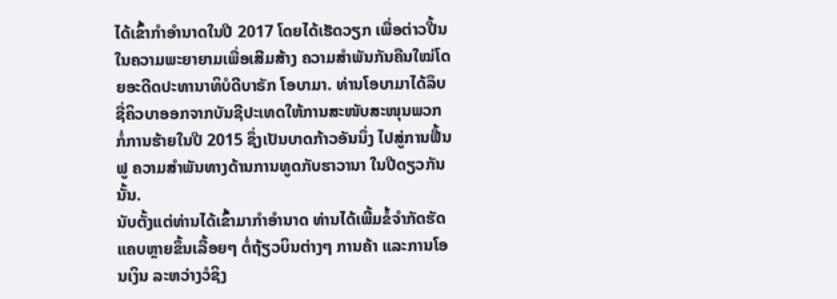ໄດ້ເຂົ້າກຳອຳນາດໃນປີ 2017 ໂດຍໄດ້ເຮັດວຽກ ເພື່ອຕ່າວປີ້ນໃນຄວາມພະຍາຍາມເພື່ອເສີມສ້າງ ຄວາມສຳພັນກັນຄືນໃໝ່ໂດຍອະດີດປະທານາທິບໍດີບາຣັກ ໂອບາມາ. ທ່ານໂອບາມາໄດ້ລຶບຊື່ຄິວບາອອກຈາກບັນຊີປະເທດໃຫ້ການສະໜັບສະໜຸນພວກກໍ່ການຮ້າຍໃນປີ 2015 ຊຶ່ງເປັນບາດກ້າວອັນນຶ່ງ ໄປສູ່ການຟື້ນຟູ ຄວາມສຳພັນທາງດ້ານການທູດກັບຮາວານາ ໃນປີດຽວກັນນັ້ນ.
ນັບຕັ້ງແຕ່ທ່ານໄດ້ເຂົ້າມາກຳອຳນາດ ທ່ານໄດ້ເພີ້ມຂໍ້ຈຳກັດຮັດແຄບຫຼາຍຂຶ້ນເລື້ອຍໆ ຕໍ່ຖ້ຽວບິນຕ່າງໆ ການຄ້າ ແລະການໂອນເງິນ ລະຫວ່າງວໍຊິງ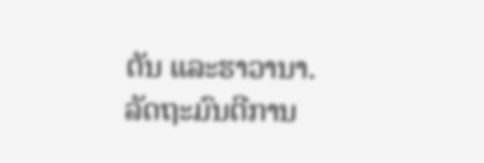ຕັນ ແລະຮາວານາ.
ລັດຖະມົນຕີການ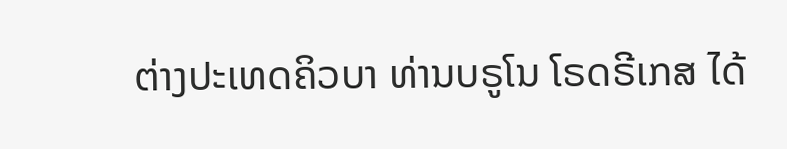ຕ່າງປະເທດຄິວບາ ທ່ານບຣູໂນ ໂຣດຣີເກສ ໄດ້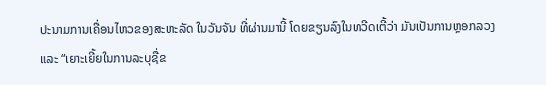ປະນາມການເຄື່ອນໄຫວຂອງສະຫະລັດ ໃນວັນຈັນ ທີ່ຜ່ານມານີ້ ໂດຍຂຽນລົງໃນທວີດເຕີ້ວ່າ ມັນເປັນການຫຼອກລວງ ແລະ “ເຍາະເຍີ້ຍໃນການລະບຸຊື່ຂ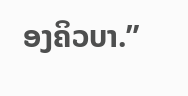ອງຄິວບາ.”